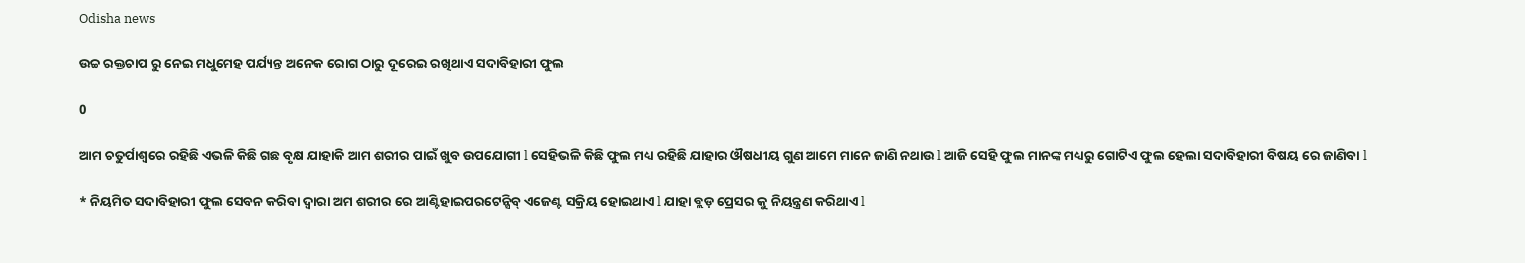Odisha news

ଉଚ୍ଚ ରକ୍ତଚାପ ରୁ ନେଇ ମଧୁମେହ ପର୍ଯ୍ୟନ୍ତ ଅନେକ ରୋଗ ଠାରୁ ଦୂରେଇ ରଖିଥାଏ ସଦାବିହାରୀ ଫୁଲ

0

ଆମ ଚତୁର୍ପାଶ୍ୱରେ ରହିଛି ଏଭଳି କିଛି ଗଛ ବୃକ୍ଷ ଯାହାକି ଆମ ଶରୀର ପାଇଁ ଖୁବ ଉପଯୋଗୀ l ସେହିଭଳି କିଛି ଫୁଲ ମଧ୍ୟ ରହିଛି ଯାହାର ଔଷଧୀୟ ଗୁଣ ଆମେ ମାନେ ଜାଣି ନଥାଉ l ଆଜି ସେହି ଫୁଲ ମାନଙ୍କ ମଧ୍ୟରୁ ଗୋଟିଏ ଫୁଲ ହେଲା ସଦାବିହାରୀ ବିଷୟ ରେ ଜାଣିବା l

* ନିୟମିତ ସଦାବିହାରୀ ଫୁଲ ସେବନ କରିବା ଦ୍ୱାରା ଅମ ଶରୀର ରେ ଆଣ୍ଟିହାଇପରଟେନ୍ସିବ୍ ଏଜେଣ୍ଟ ସକ୍ରିୟ ହୋଇଥାଏ l ଯାହା ବ୍ଲଡ଼ ପ୍ରେସର କୁ ନିୟନ୍ତ୍ରଣ କରିଥାଏ l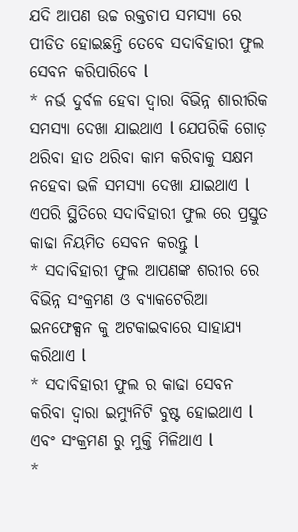ଯଦି ଆପଣ ଉଚ୍ଚ ରକ୍ତଚାପ ସମସ୍ୟା ରେ ପୀଡିତ ହୋଇଛନ୍ତି ତେବେ ସଦାବିହାରୀ ଫୁଲ ସେବନ କରିପାରିବେ l
* ନର୍ଭ ଦୁର୍ବଳ ହେବା ଦ୍ୱାରା ବିଭିନ୍ନ ଶାରୀରିକ ସମସ୍ୟା ଦେଖା ଯାଇଥାଏ l ଯେପରିକି ଗୋଡ଼ ଥରିବା ହାତ ଥରିବା କାମ କରିବାକୁ ସକ୍ଷମ ନହେବା ଭଳି ସମସ୍ୟା ଦେଖା ଯାଇଥାଏ l ଏପରି ସ୍ଥିତିରେ ସଦାବିହାରୀ ଫୁଲ ରେ ପ୍ରସ୍ତୁତ କାଢା ନିୟମିତ ସେବନ କରନ୍ତୁ l
* ସଦାବିହାରୀ ଫୁଲ ଆପଣଙ୍କ ଶରୀର ରେ ବିଭିନ୍ନ ସଂକ୍ରମଣ ଓ ବ୍ୟାକଟେରିଆ ଇନଫେକ୍ସନ କୁ ଅଟକାଇବାରେ ସାହାଯ୍ୟ କରିଥାଏ l
* ସଦାବିହାରୀ ଫୁଲ ର କାଢା ସେବନ କରିବା ଦ୍ୱାରା ଇମ୍ୟୁନିଟି ବୁଷ୍ଟ ହୋଇଥାଏ l ଏବଂ ସଂକ୍ରମଣ ରୁ ମୁକ୍ତି ମିଳିଥାଏ l
*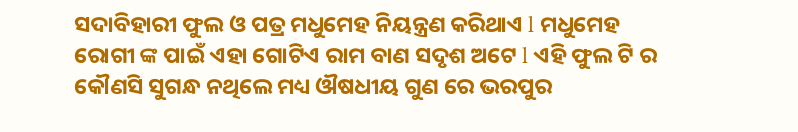ସଦାବିହାରୀ ଫୁଲ ଓ ପତ୍ର ମଧୁମେହ ନିୟନ୍ତ୍ରଣ କରିଥାଏ l ମଧୁମେହ ରୋଗୀ ଙ୍କ ପାଇଁ ଏହା ଗୋଟିଏ ରାମ ବାଣ ସଦୃଶ ଅଟେ l ଏହି ଫୁଲ ଟି ର କୌଣସି ସୁଗନ୍ଧ ନଥିଲେ ମଧ୍ୟ ଔଷଧୀୟ ଗୁଣ ରେ ଭରପୁର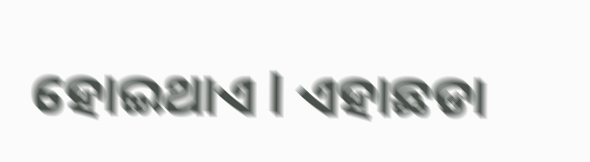ହୋଇଥାଏ l ଏହାଛଡା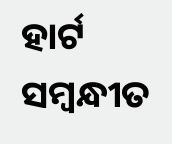ହାର୍ଟ ସମ୍ବନ୍ଧୀତ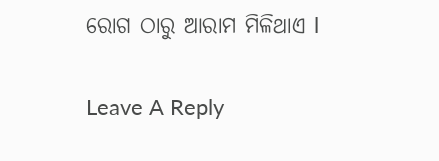ରୋଗ ଠାରୁ ଆରାମ ମିଳିଥାଏ l

Leave A Reply